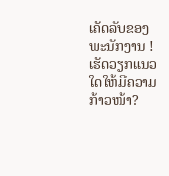ເຄັດລັບຂອງພະນັກງານ ! ເຮັດວຽກແນວໃດໃຫ້ມີຄວາມກ້າວໜ້າ?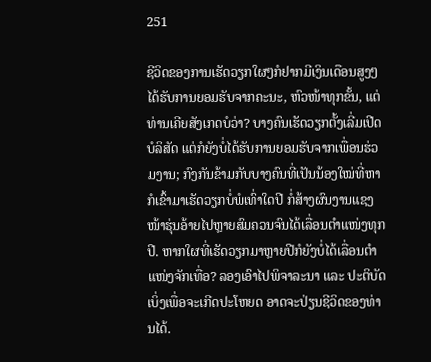251

ຊີວິດຂອງການເຮັດວຽກໃຜໆກໍຢາກມີເງິນເດືອນສູງໆ ໄດ້ຮັບການຍອມຮັບຈາກຄະນະ, ຫົວໜ້າທຸກຂັ້ນ, ແຕ່ທ່ານເຄີຍສັງເກດບໍວ່າ? ບາງຄົນເຮັດວຽກຕັ້ງເລີ່ມເປີດບໍລິສັດ ແຕ່ກໍຍັງບໍ່ໄດ້ຮັບການຍອມຮັບຈາກເພື່ອນຮ່ວມງານ; ກົງກັນຂ້າມກັບບາງຄົນທີ່ເປັນນ້ອງໃໝ່ທີ່ຫາກໍເຂົ້າມາເຮັດວຽກບໍ່ພໍເທົ່າໃດປີ ກໍ່ສ້າງຜົນງານແຊງໜ້າຮຸ່ນອ້າຍໄປຫຼາຍສົມຄວນຈົນໄດ້ເລື່ອນຕຳແໜ່ງທຸກປີ. ຫາກໃຜທີ່ເຮັດວຽກມາຫຼາຍປີກໍຍັງບໍ່ໄດ້ເລື່ອນຕຳແໜ່ງຈັກເທື່ອ? ລອງເອົາໄປພິຈາລະນາ ແລະ ປະຕິບັດເບິ່ງເພື່ອຈະເກີດປະໂຫຍດ ອາດຈະປ່ຽນຊີວິດຂອງທ່ານໄດ້.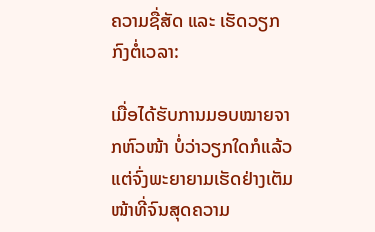ຄວາມຊື່ສັດ ແລະ ເຮັດວຽກກົງຕໍ່ເວລາ:

ເມື່ອໄດ້ຮັບການມອບໝາຍຈາກຫົວໜ້າ ບໍ່ວ່າວຽກໃດກໍແລ້ວແຕ່ຈົ່ງພະຍາຍາມເຮັດຢ່າງເຕັມໜ້າທີ່ຈົນສຸດຄວາມ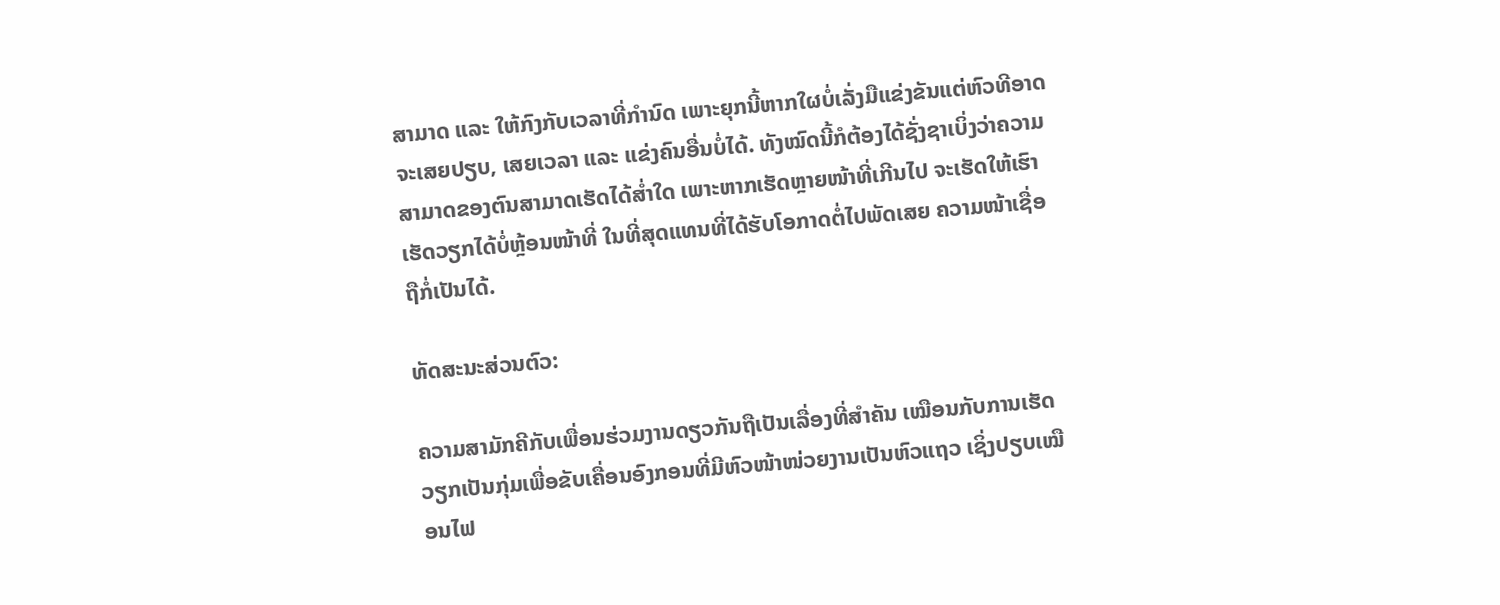ສາມາດ ແລະ ໃຫ້ກົງກັບເວລາທີ່ກຳນົດ ເພາະຍຸກນີ້ຫາກໃຜບໍ່ເລັ່ງມືແຂ່ງຂັນແຕ່ຫົວທີອາດຈະເສຍປຽບ, ເສຍເວລາ ແລະ ແຂ່ງຄົນອື່ນບໍ່ໄດ້. ທັງໝົດນີ້ກໍຕ້ອງໄດ້ຊັ່ງຊາເບິ່ງວ່າຄວາມສາມາດຂອງຕົນສາມາດເຮັດໄດ້ສໍ່າໃດ ເພາະຫາກເຮັດຫຼາຍໜ້າທີ່ເກີນໄປ ຈະເຮັດໃຫ້ເຮົາເຮັດວຽກໄດ້ບໍ່ຫຼ້ອນໜ້າທີ່ ໃນທີ່ສຸດແທນທີ່ໄດ້ຮັບໂອກາດຕໍ່ໄປພັດເສຍ ຄວາມໜ້າເຊື່ອຖືກໍ່ເປັນໄດ້.

ທັດສະນະສ່ວນຕົວ:

ຄວາມສາມັກຄີກັບເພື່ອນຮ່ວມງານດຽວກັນຖືເປັນເລື່ອງທີ່ສຳຄັນ ເໝືອນກັບການເຮັດວຽກເປັນກຸ່ມເພື່ອຂັບເຄື່ອນອົງກອນທີ່ມີຫົວໜ້າໜ່ວຍງານເປັນຫົວແຖວ ເຊິ່ງປຽບເໝືອນໄຟ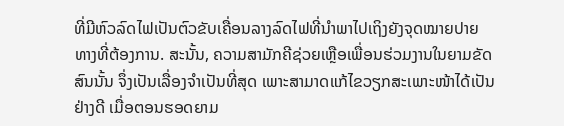ທີ່ມີຫົວລົດໄຟເປັນຕົວຂັບເຄື່ອນລາງລົດໄຟທີ່ນຳພາໄປເຖິງຍັງຈຸດໝາຍປາຍທາງທີ່ຕ້ອງການ. ສະນັ້ນ, ຄວາມສາມັກຄີຊ່ວຍເຫຼືອເພື່ອນຮ່ວມງານໃນຍາມຂັດສົນນັ້ນ ຈຶ່ງເປັນເລື່ອງຈໍາເປັນທີ່ສຸດ ເພາະສາມາດແກ້ໄຂວຽກສະເພາະໜ້າໄດ້ເປັນຢ່າງດີ ເມື່ອຕອນຮອດຍາມ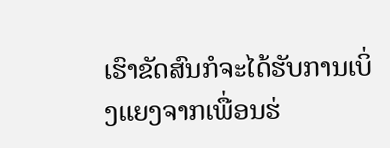ເຮົາຂັດສົນກໍຈະໄດ້ຮັບການເບິ່ງແຍງຈາກເພື່ອນຮ່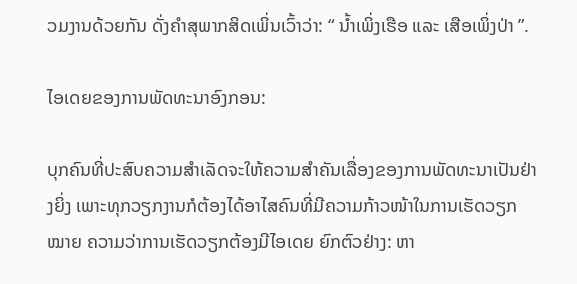ວມງານດ້ວຍກັນ ດັ່ງຄຳສຸພາກສິດເພິ່ນເວົ້າວ່າ: “ ນໍ້າເພິ່ງເຮືອ ແລະ ເສືອເພິ່ງປ່າ ”.

ໄອເດຍຂອງການພັດທະນາອົງກອນ:

ບຸກຄົນທີ່ປະສົບຄວາມສຳເລັດຈະໃຫ້ຄວາມສຳຄັນເລື່ອງຂອງການພັດທະນາເປັນຢ່າງຍິ່ງ ເພາະທຸກວຽກງານກໍຕ້ອງໄດ້ອາໄສຄົນທີ່ມີຄວາມກ້າວໜ້າໃນການເຮັດວຽກ ໝາຍ ຄວາມວ່າການເຮັດວຽກຕ້ອງມີໄອເດຍ ຍົກຕົວຢ່າງ: ຫາ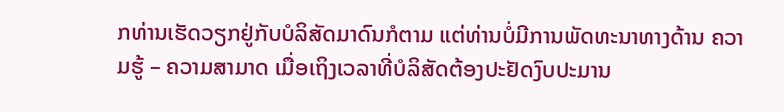ກທ່ານເຮັດວຽກຢູ່ກັບບໍລິສັດມາດົນກໍຕາມ ແຕ່ທ່ານບໍ່ມີການພັດທະນາທາງດ້ານ ຄວາມຮູ້ – ຄວາມສາມາດ ເມື່ອເຖິງເວລາທີ່ບໍລິສັດຕ້ອງປະຢັດງົບປະມານ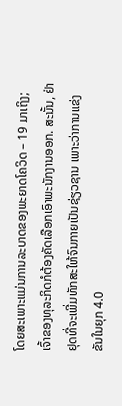ໂດຍສະເພາະແມ່ນການລະບາດຂອງພະຍາດໂຄວິດ – 19 ມາເຖິງ; ເຈົ້າຂອງທຸລະກິດກໍຕ້ອງຄັດເລືອກເອົາພະນັກງານອອກ. ສະນັ້ນ, ຢ່າຢຸດທີ່ຈະເພີ່ມທັກສະໃຫ້ຈົນກາຍເປັນຊ່ຽວຊານ ເພາະວ່າການແຂ່ງຂັນໃນຍຸກ 4.0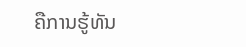ຄືການຮູ້ທັນ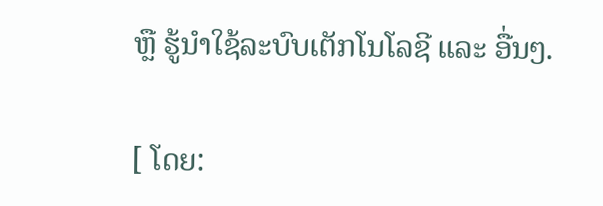ຫຼື ຮູ້ນໍາໃຊ້ລະບົບເຕັກໂນໂລຊີ ແລະ ອື່ນໆ.

[ ໂດຍ: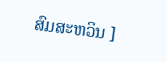ສົມສະຫວິນ ]